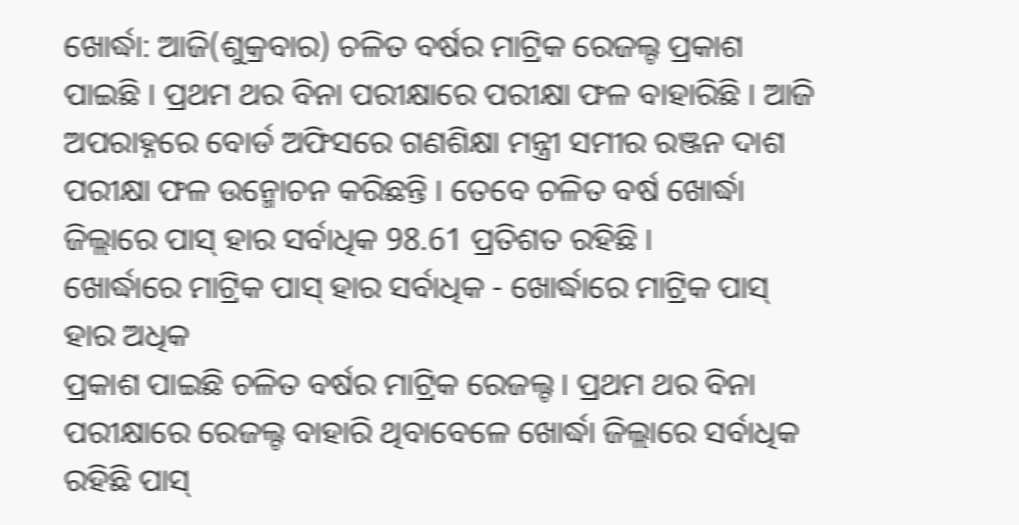ଖୋର୍ଦ୍ଧା: ଆଜି(ଶୁକ୍ରବାର) ଚଳିତ ବର୍ଷର ମାଟ୍ରିକ ରେଜଲ୍ଟ ପ୍ରକାଶ ପାଇଛି । ପ୍ରଥମ ଥର ବିନା ପରୀକ୍ଷାରେ ପରୀକ୍ଷା ଫଳ ବାହାରିଛି । ଆଜି ଅପରାହ୍ନରେ ବୋର୍ଡ ଅଫିସରେ ଗଣଶିକ୍ଷା ମନ୍ତ୍ରୀ ସମୀର ରଞ୍ଜନ ଦାଶ ପରୀକ୍ଷା ଫଳ ଉନ୍ମୋଚନ କରିଛନ୍ତି । ତେବେ ଚଳିତ ବର୍ଷ ଖୋର୍ଦ୍ଧା ଜିଲ୍ଲାରେ ପାସ୍ ହାର ସର୍ବାଧିକ 98.61 ପ୍ରତିଶତ ରହିଛି ।
ଖୋର୍ଦ୍ଧାରେ ମାଟ୍ରିକ ପାସ୍ ହାର ସର୍ବାଧିକ - ଖୋର୍ଦ୍ଧାରେ ମାଟ୍ରିକ ପାସ୍ ହାର ଅଧିକ
ପ୍ରକାଶ ପାଇଛି ଚଳିତ ବର୍ଷର ମାଟ୍ରିକ ରେଜଲ୍ଟ । ପ୍ରଥମ ଥର ବିନା ପରୀକ୍ଷାରେ ରେଜଲ୍ଟ ବାହାରି ଥିବାବେଳେ ଖୋର୍ଦ୍ଧା ଜିଲ୍ଲାରେ ସର୍ବାଧିକ ରହିଛି ପାସ୍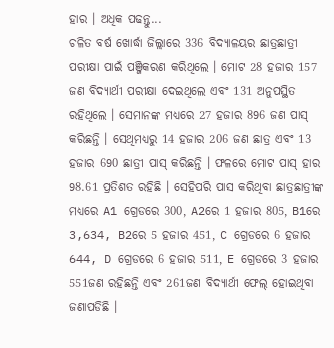ହାର । ଅଧିକ ପଢନ୍ତୁ...
ଚଳିତ ବର୍ଷ ଖୋର୍ଦ୍ଧା ଜିଲ୍ଲାରେ 336 ବିଦ୍ୟାଳୟର ଛାତ୍ରଛାତ୍ରୀ ପରୀକ୍ଷା ପାଇଁ ପଞ୍ଜିକରଣ କରିଥିଲେ । ମୋଟ 28 ହଜାର 157 ଜଣ ବିଦ୍ୟାର୍ଥୀ ପରୀକ୍ଷା ଦେଇଥିଲେ ଏବଂ 131 ଅନୁପସ୍ଥିତ ରହିଥିଲେ । ସେମାନଙ୍କ ମଧ୍ୟରେ 27 ହଜାର 896 ଜଣ ପାସ୍ କରିଛନ୍ତି । ସେଥିମଧ୍ୟରୁ 14 ହଜାର 206 ଜଣ ଛାତ୍ର ଏବଂ 13 ହଜାର 690 ଛାତ୍ରୀ ପାସ୍ କରିଛନ୍ତି । ଫଳରେ ମୋଟ ପାସ୍ ହାର 98.61 ପ୍ରତିଶତ ରହିଛି । ସେହିପରି ପାସ କରିଥିବା ଛାତ୍ରଛାତ୍ରୀଙ୍କ ମଧ୍ୟରେ A1 ଗ୍ରେଡରେ 300, A2ରେ 1 ହଜାର 805, B1ରେ 3,634, B2ରେ 5 ହଜାର 451, C ଗ୍ରେଡରେ 6 ହଜାର 644, D ଗ୍ରେଡରେ 6 ହଜାର 511, E ଗ୍ରେଡରେ 3 ହଜାର 551ଜଣ ରହିଛନ୍ତି ଏବଂ 261ଜଣ ବିଦ୍ୟାର୍ଥୀ ଫେଲ୍ ହୋଇଥିବା ଜଣାପଡିଛି ।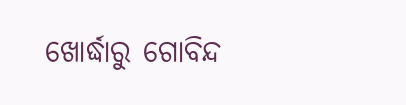ଖୋର୍ଦ୍ଧାରୁ ଗୋବିନ୍ଦ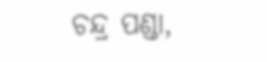ଚନ୍ଦ୍ର ପଣ୍ଡା,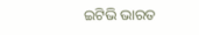ଇଟିଭି ଭାରତ